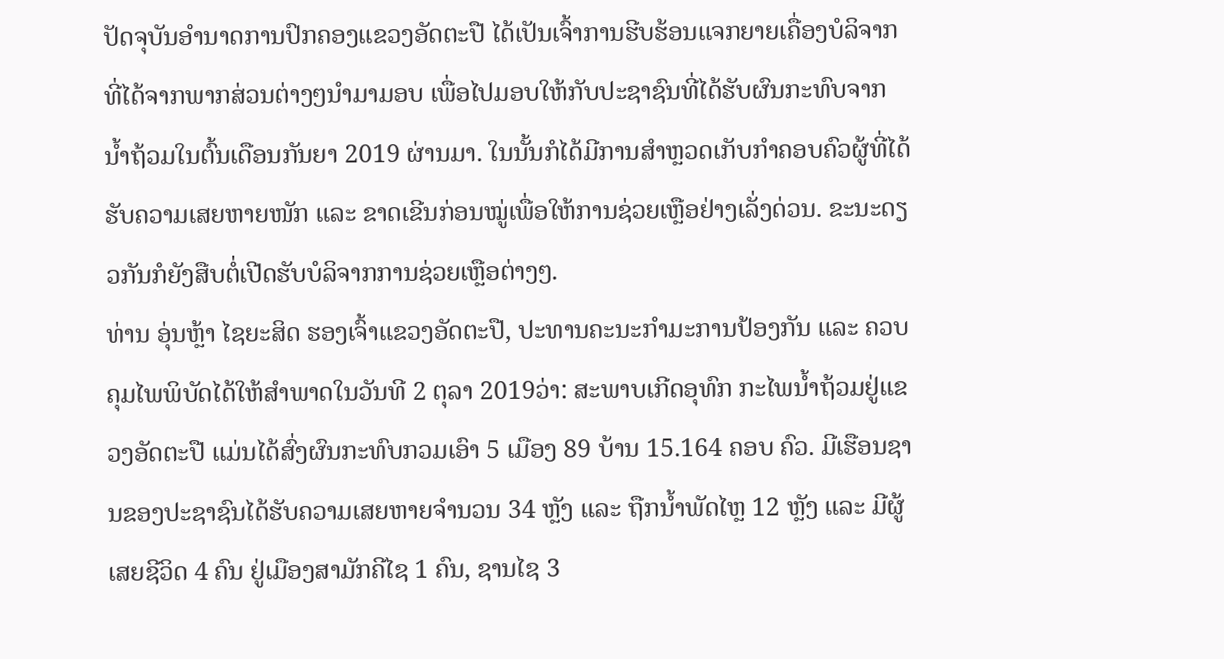ປັດຈຸບັນອໍານາດການປົກຄອງແຂວງອັດຕະປື ໄດ້ເປັນເຈົ້າການຮີບຮ້ອນແຈກຍາຍເຄື່ອງບໍລິຈາກ ທີ່ໄດ້ຈາກພາກສ່ວນຕ່າງໆນໍາມາມອບ ເພື່ອໄປມອບໃຫ້ກັບປະຊາຊົນທີ່ໄດ້ຮັບຜົນກະທົບຈາກນໍ້າຖ້ວມໃນຕົ້ນເດືອນກັນຍາ 2019 ຜ່ານມາ. ໃນນັ້ນກໍໄດ້ມີການສໍາຫຼວດເກັບກໍາຄອບຄົວຜູ້ທີ່ໄດ້ຮັບຄວາມເສຍຫາຍໜັກ ແລະ ຂາດເຂີນກ່ອນໝູ່ເພື່ອໃຫ້ການຊ່ວຍເຫຼືອຢ່າງເລັ່ງດ່ວນ. ຂະນະດຽວກັນກໍຍັງສືບຕໍ່ເປີດຮັບບໍລິຈາກການຊ່ວຍເຫຼືອຕ່າງໆ.
ທ່ານ ອຸ່ນຫຼ້າ ໄຊຍະສິດ ຮອງເຈົ້າແຂວງອັດຕະປື, ປະທານຄະນະກໍາມະການປ້ອງກັນ ແລະ ຄວບຄຸມໄພພິບັດໄດ້ໃຫ້ສໍາພາດໃນວັນທີ 2 ຕຸລາ 2019ວ່າ: ສະພາບເກີດອຸທົກ ກະໄພນໍ້າຖ້ວມຢູ່ແຂວງອັດຕະປື ແມ່ນໄດ້ສົ່ງຜົນກະທົບກວມເອົາ 5 ເມືອງ 89 ບ້ານ 15.164 ຄອບ ຄົວ. ມີເຮືອນຊານຂອງປະຊາຊົນໄດ້ຮັບຄວາມເສຍຫາຍຈໍານວນ 34 ຫຼັງ ແລະ ຖືກນໍ້າພັດໄຫຼ 12 ຫຼັງ ແລະ ມີຜູ້ເສຍຊີວິດ 4 ຄົນ ຢູ່ເມືອງສາມັກຄີໄຊ 1 ຄົນ, ຊານໄຊ 3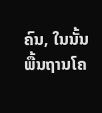ຄົນ, ໃນນັ້ນພື້ນຖານໂຄ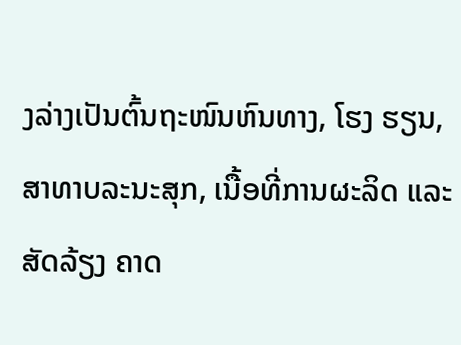ງລ່າງເປັນຕົ້ນຖະໜົນຫົນທາງ, ໂຮງ ຮຽນ, ສາທາບລະນະສຸກ, ເນື້ອທີ່ການຜະລິດ ແລະ ສັດລ້ຽງ ຄາດ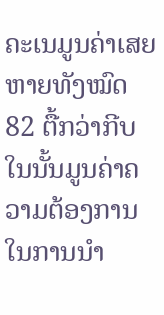ຄະເນມູນຄ່າເສຍຫາຍທັງໝົດ 82 ຕື້ກວ່າກີບ ໃນນັ້ນມູນຄ່າຄວາມຕ້ອງການໃນການນໍາ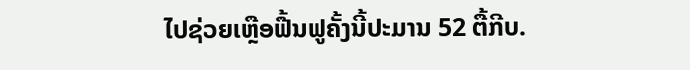ໄປຊ່ວຍເຫຼືອຟື້ນຟູຄັ້ງນີ້ປະມານ 52 ຕື້ກີບ.